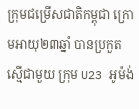ក្រុមជម្រើសជាតិកម្ពុជា ក្រោមអាយុ២៣ឆ្នាំ បានប្រកួតស្មើជាមួយ ក្រុម U23 អូម៉ង់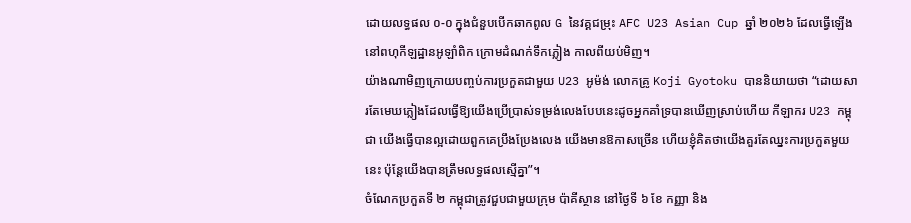ដោយលទ្ធផល ០-០ ក្នុងជំនួបបើកឆាកពូល G នៃវគ្គជម្រុះ AFC U23 Asian Cup ឆ្នាំ ២០២៦ ដែលធ្វើឡើងនៅពហុកីឡដ្ឋានអូឡាំពិក ក្រោមដំណក់ទឹកភ្លៀង កាលពីយប់មិញ។
យ៉ាងណាមិញក្រោយបញ្ចប់ការប្រកួតជាមួយ U23 អូម៉ង់ លោកគ្រូ Koji Gyotoku បាននិយាយថា “ដោយសារតែមេឃភ្លៀងដែលធ្វើឱ្យយើងប្រើប្រាស់ទម្រង់លេងបែបនេះដូចអ្នកគាំទ្របានឃើញស្រាប់ហើយ កីឡាករ U23 កម្ពុជា យើងធ្វើបានល្អដោយពួកគេប្រឹងប្រែងលេង យើងមានឱកាសច្រើន ហើយខ្ញុំគិតថាយើងគួរតែឈ្នះការប្រកួតមួយនេះ ប៉ុន្តែយើងបានត្រឹមលទ្ធផលស្មើគ្នា”។
ចំណែកប្រកួតទី ២ កម្ពុជាត្រូវជួបជាមួយក្រុម ប៉ាគីស្ថាន នៅថ្ងៃទី ៦ ខែ កញ្ញា និង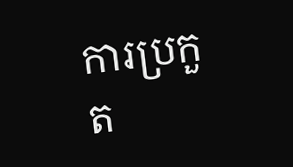ការប្រកួត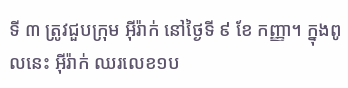ទី ៣ ត្រូវជួបក្រុម អ៊ីរ៉ាក់ នៅថ្ងៃទី ៩ ខែ កញ្ញា។ ក្នុងពូលនេះ អ៊ីរ៉ាក់ ឈរលេខ១ប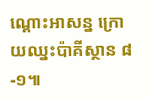ណ្តោះអាសន្ន ក្រោយឈ្នះប៉ាគីស្ថាន ៨-១៕